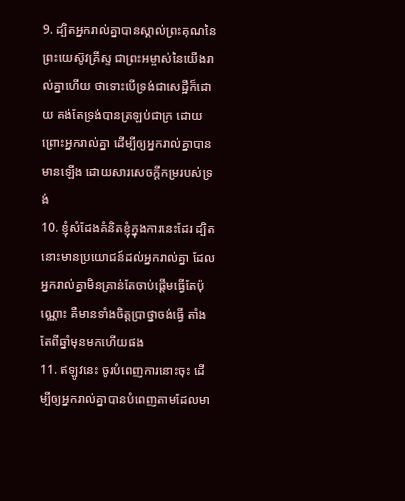9. ដ្បិតអ្នករាល់គ្នាបានស្គាល់ព្រះគុណនៃព្រះយេស៊ូវគ្រីស្ទ ជាព្រះអម្ចាស់នៃយើងរាល់គ្នាហើយ ថាទោះបើទ្រង់ជាសេដ្ឋីក៏ដោយ គង់តែទ្រង់បានត្រឡប់ជាក្រ ដោយព្រោះអ្នករាល់គ្នា ដើម្បីឲ្យអ្នករាល់គ្នាបានមានឡើង ដោយសារសេចក្ដីកម្ររបស់ទ្រង់
10. ខ្ញុំសំដែងគំនិតខ្ញុំក្នុងការនេះដែរ ដ្បិតនោះមានប្រយោជន៍ដល់អ្នករាល់គ្នា ដែលអ្នករាល់គ្នាមិនគ្រាន់តែចាប់ផ្តើមធ្វើតែប៉ុណ្ណោះ គឺមានទាំងចិត្តប្រាថ្នាចង់ធ្វើ តាំងតែពីឆ្នាំមុនមកហើយផង
11. ឥឡូវនេះ ចូរបំពេញការនោះចុះ ដើម្បីឲ្យអ្នករាល់គ្នាបានបំពេញតាមដែលមា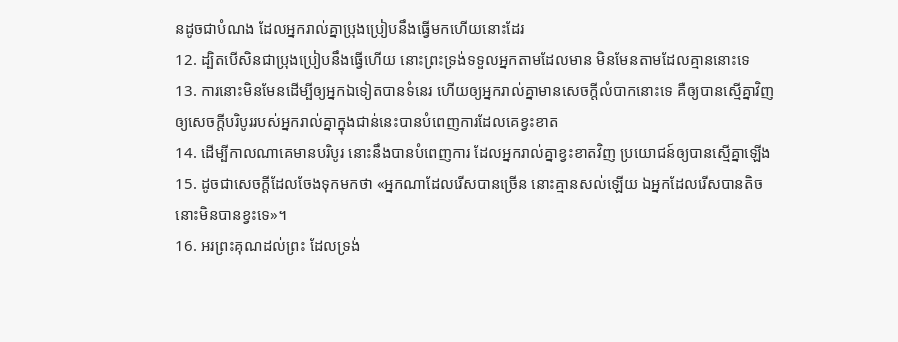នដូចជាបំណង ដែលអ្នករាល់គ្នាប្រុងប្រៀបនឹងធ្វើមកហើយនោះដែរ
12. ដ្បិតបើសិនជាប្រុងប្រៀបនឹងធ្វើហើយ នោះព្រះទ្រង់ទទួលអ្នកតាមដែលមាន មិនមែនតាមដែលគ្មាននោះទេ
13. ការនោះមិនមែនដើម្បីឲ្យអ្នកឯទៀតបានទំនេរ ហើយឲ្យអ្នករាល់គ្នាមានសេចក្ដីលំបាកនោះទេ គឺឲ្យបានស្មើគ្នាវិញ ឲ្យសេចក្ដីបរិបូររបស់អ្នករាល់គ្នាក្នុងជាន់នេះបានបំពេញការដែលគេខ្វះខាត
14. ដើម្បីកាលណាគេមានបរិបូរ នោះនឹងបានបំពេញការ ដែលអ្នករាល់គ្នាខ្វះខាតវិញ ប្រយោជន៍ឲ្យបានស្មើគ្នាឡើង
15. ដូចជាសេចក្ដីដែលចែងទុកមកថា «អ្នកណាដែលរើសបានច្រើន នោះគ្មានសល់ឡើយ ឯអ្នកដែលរើសបានតិច នោះមិនបានខ្វះទេ»។
16. អរព្រះគុណដល់ព្រះ ដែលទ្រង់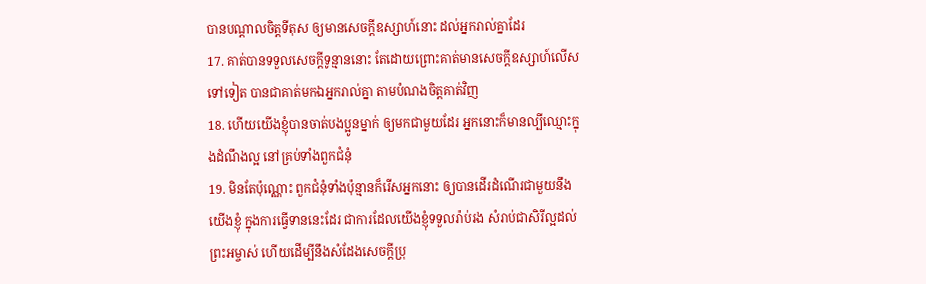បានបណ្តាលចិត្តទីតុស ឲ្យមានសេចក្ដីឧស្សាហ៍នោះ ដល់អ្នករាល់គ្នាដែរ
17. គាត់បានទទួលសេចក្ដីទូន្មាននោះ តែដោយព្រោះគាត់មានសេចក្ដីឧស្សាហ៍លើសទៅទៀត បានជាគាត់មកឯអ្នករាល់គ្នា តាមបំណងចិត្តគាត់វិញ
18. ហើយយើងខ្ញុំបានចាត់បងប្អូនម្នាក់ ឲ្យមកជាមួយដែរ អ្នកនោះក៏មានល្បីឈ្មោះក្នុងដំណឹងល្អ នៅគ្រប់ទាំងពួកជំនុំ
19. មិនតែប៉ុណ្ណោះ ពួកជំនុំទាំងប៉ុន្មានក៏រើសអ្នកនោះ ឲ្យបានដើរដំណើរជាមួយនឹងយើងខ្ញុំ ក្នុងការធ្វើទាននេះដែរ ជាការដែលយើងខ្ញុំទទួលរ៉ាប់រង សំរាប់ជាសិរីល្អដល់ព្រះអម្ចាស់ ហើយដើម្បីនឹងសំដែងសេចក្ដីប្រុ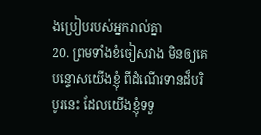ងប្រៀបរបស់អ្នករាល់គ្នា
20. ព្រមទាំងខំចៀសវាង មិនឲ្យគេបន្ទោសយើងខ្ញុំ ពីដំណើរទានដ៏បរិបូរនេះ ដែលយើងខ្ញុំទទួ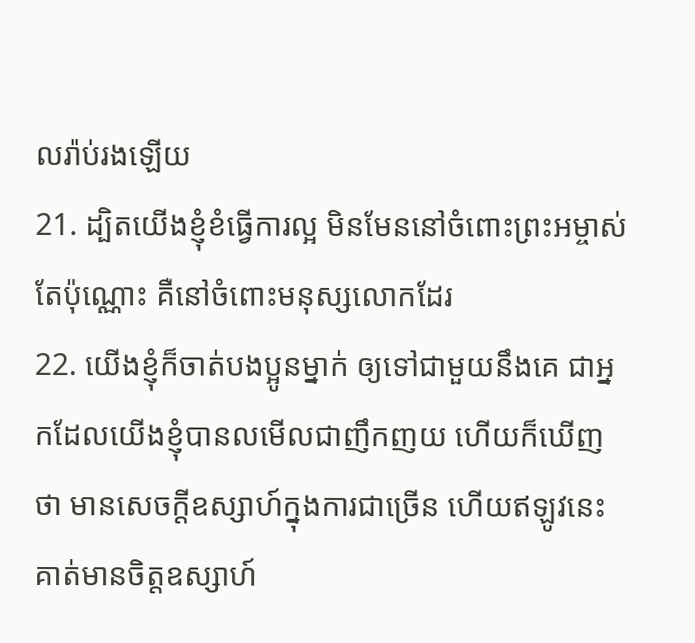លរ៉ាប់រងឡើយ
21. ដ្បិតយើងខ្ញុំខំធ្វើការល្អ មិនមែននៅចំពោះព្រះអម្ចាស់តែប៉ុណ្ណោះ គឺនៅចំពោះមនុស្សលោកដែរ
22. យើងខ្ញុំក៏ចាត់បងប្អូនម្នាក់ ឲ្យទៅជាមួយនឹងគេ ជាអ្នកដែលយើងខ្ញុំបានលមើលជាញឹកញយ ហើយក៏ឃើញថា មានសេចក្ដីឧស្សាហ៍ក្នុងការជាច្រើន ហើយឥឡូវនេះ គាត់មានចិត្តឧស្សាហ៍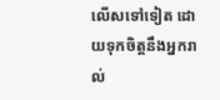លើសទៅទៀត ដោយទុកចិត្តនឹងអ្នករាល់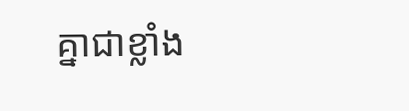គ្នាជាខ្លាំង